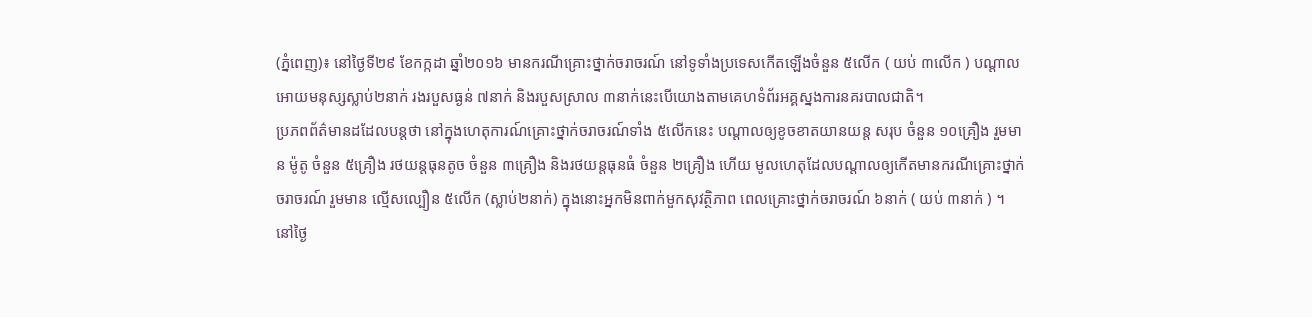(ភ្នំពេញ)៖ នៅថ្ងៃទី២៩ ខែកក្កដា ឆ្នាំ២០១៦ មានករណីគ្រោះថ្នាក់ចរាចរណ៍ នៅទូទាំងប្រទេសកើតឡើងចំនួន ៥លើក ( យប់ ៣លើក ) បណ្តាលអោយមនុស្សស្លាប់២នាក់ រងរបួសធ្ងន់ ៧នាក់ និងរបួសស្រាល ៣នាក់នេះបើយោងតាមគេហទំព័រអគ្គស្នងការនគរបាលជាតិ។
ប្រភពព័ត៌មានដដែលបន្តថា នៅក្នុងហេតុការណ៍គ្រោះថ្នាក់ចរាចរណ៍ទាំង ៥លើកនេះ បណ្តាលឲ្យខូចខាតយានយន្ត សរុប ចំនួន ១០គ្រឿង រួមមាន ម៉ូតូ ចំនួន ៥គ្រឿង រថយន្តធុនតូច ចំនួន ៣គ្រឿង និងរថយន្តធុនធំ ចំនួន ២គ្រឿង ហើយ មូលហេតុដែលបណ្តាលឲ្យកើតមានករណីគ្រោះថ្នាក់ ចរាចរណ៍ រួមមាន ល្មើសល្បឿន ៥លើក (ស្លាប់២នាក់) ក្នុងនោះអ្នកមិនពាក់មួកសុវត្ថិភាព ពេលគ្រោះថ្នាក់ចរាចរណ៍ ៦នាក់ ( យប់ ៣នាក់ ) ។
នៅថ្ងៃ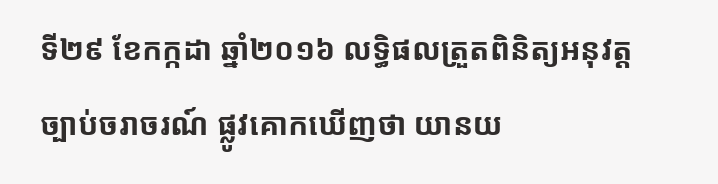ទី២៩ ខែកក្កដា ឆ្នាំ២០១៦ លទ្ធិផលត្រួតពិនិត្យអនុវត្តច្បាប់ចរាចរណ៍ ផ្លូវគោកឃើញថា យានយ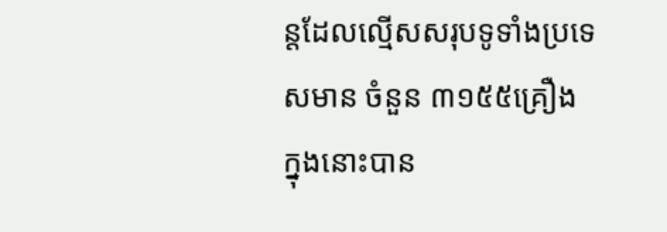ន្តដែលល្មើសសរុបទូទាំងប្រទេសមាន ចំនួន ៣១៥៥គ្រឿង ក្នុងនោះបាន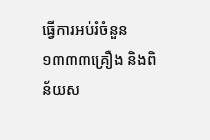ធ្វើការអប់រំចំនួន ១៣៣៣គ្រឿង និងពិន័យស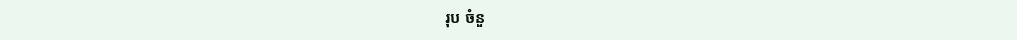រុប ចំនួ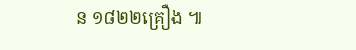ន ១៨២២គ្រឿង ៕